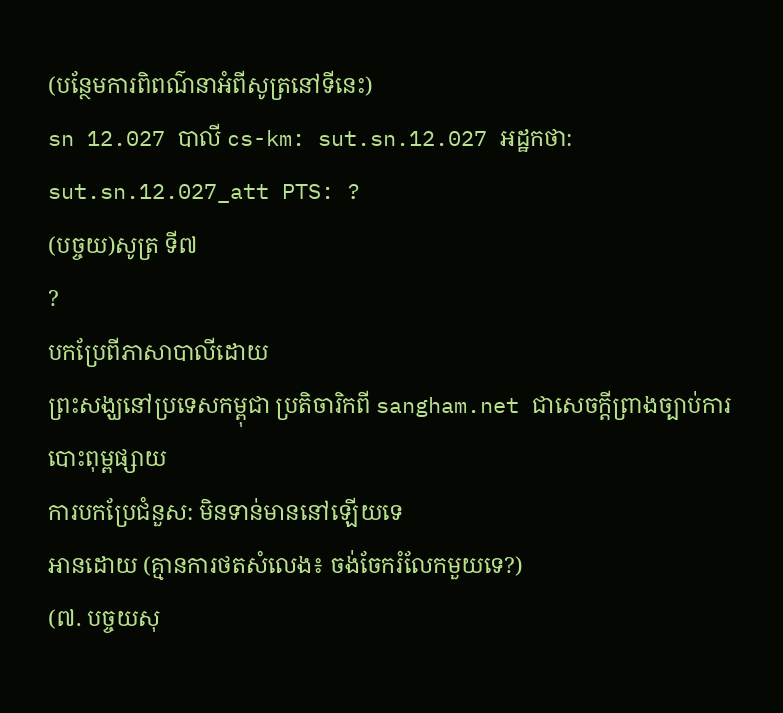(បន្ថែមការពិពណ៌នាអំពីសូត្រនៅទីនេះ)
sn 12.027 បាលី cs-km: sut.sn.12.027 អដ្ឋកថា: sut.sn.12.027_att PTS: ?
(បច្ចយ)សូត្រ ទី៧
?
បកប្រែពីភាសាបាលីដោយ
ព្រះសង្ឃនៅប្រទេសកម្ពុជា ប្រតិចារិកពី sangham.net ជាសេចក្តីព្រាងច្បាប់ការបោះពុម្ពផ្សាយ
ការបកប្រែជំនួស: មិនទាន់មាននៅឡើយទេ
អានដោយ (គ្មានការថតសំលេង៖ ចង់ចែករំលែកមួយទេ?)
(៧. បច្ចយសុ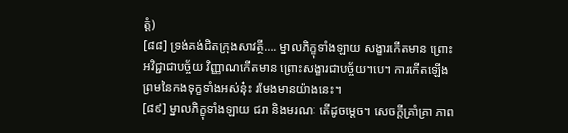ត្តំ)
[៨៨] ទ្រង់គង់ជិតក្រុងសាវត្ថី…. ម្នាលភិក្ខុទាំងឡាយ សង្ខារកើតមាន ព្រោះអវិជ្ជាជាបច្ច័យ វិញ្ញាណកើតមាន ព្រោះសង្ខារជាបច្ច័យ។បេ។ ការកើតឡើងព្រមនៃកងទុក្ខទាំងអស់នុ៎ះ រមែងមានយ៉ាងនេះ។
[៨៩] ម្នាលភិក្ខុទាំងឡាយ ជរា និងមរណៈ តើដូចម្តេច។ សេចក្តីគ្រាំគ្រា ភាព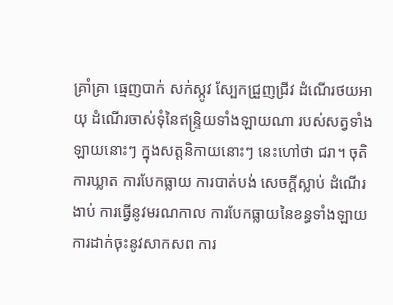គ្រាំគ្រា ធ្មេញបាក់ សក់ស្កូវ ស្បែកជ្រួញជ្រីវ ដំណើរថយអាយុ ដំណើរចាស់ទុំនៃឥន្ទ្រិយទាំងឡាយណា របស់សត្វទាំងឡាយនោះៗ ក្នុងសត្តនិកាយនោះៗ នេះហៅថា ជរា។ ចុតិ ការឃ្លាត ការបែកធ្លាយ ការបាត់បង់ សេចក្តីស្លាប់ ដំណើរងាប់ ការធ្វើនូវមរណកាល ការបែកធ្លាយនៃខន្ធទាំងឡាយ ការដាក់ចុះនូវសាកសព ការ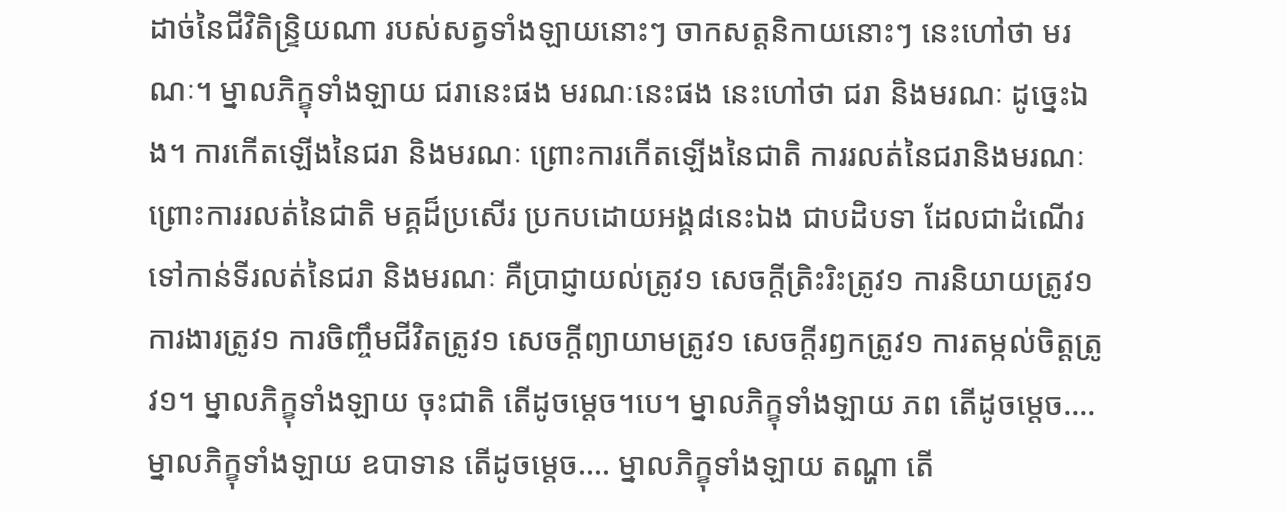ដាច់នៃជីវិតិន្ទ្រិយណា របស់សត្វទាំងឡាយនោះៗ ចាកសត្តនិកាយនោះៗ នេះហៅថា មរណៈ។ ម្នាលភិក្ខុទាំងឡាយ ជរានេះផង មរណៈនេះផង នេះហៅថា ជរា និងមរណៈ ដូច្នេះឯង។ ការកើតឡើងនៃជរា និងមរណៈ ព្រោះការកើតឡើងនៃជាតិ ការរលត់នៃជរានិងមរណៈ ព្រោះការរលត់នៃជាតិ មគ្គដ៏ប្រសើរ ប្រកបដោយអង្គ៨នេះឯង ជាបដិបទា ដែលជាដំណើរទៅកាន់ទីរលត់នៃជរា និងមរណៈ គឺប្រាជ្ញាយល់ត្រូវ១ សេចក្តីត្រិះរិះត្រូវ១ ការនិយាយត្រូវ១ ការងារត្រូវ១ ការចិញ្ចឹមជីវិតត្រូវ១ សេចក្តីព្យាយាមត្រូវ១ សេចក្តីរឭកត្រូវ១ ការតម្កល់ចិត្តត្រូវ១។ ម្នាលភិក្ខុទាំងឡាយ ចុះជាតិ តើដូចម្តេច។បេ។ ម្នាលភិក្ខុទាំងឡាយ ភព តើដូចម្តេច…. ម្នាលភិក្ខុទាំងឡាយ ឧបាទាន តើដូចម្តេច…. ម្នាលភិក្ខុទាំងឡាយ តណ្ហា តើ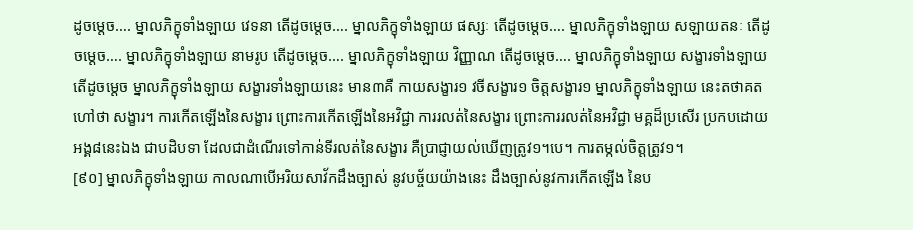ដូចម្តេច…. ម្នាលភិក្ខុទាំងឡាយ វេទនា តើដូចម្តេច…. ម្នាលភិក្ខុទាំងឡាយ ផស្សៈ តើដូចម្តេច…. ម្នាលភិក្ខុទាំងឡាយ សឡាយតនៈ តើដូចម្តេច…. ម្នាលភិក្ខុទាំងឡាយ នាមរូប តើដូចម្តេច…. ម្នាលភិក្ខុទាំងឡាយ វិញ្ញាណ តើដូចម្តេច…. ម្នាលភិក្ខុទាំងឡាយ សង្ខារទាំងឡាយ តើដូចម្តេច ម្នាលភិក្ខុទាំងឡាយ សង្ខារទាំងឡាយនេះ មាន៣គឺ កាយសង្ខារ១ វចីសង្ខារ១ ចិត្តសង្ខារ១ ម្នាលភិក្ខុទាំងឡាយ នេះតថាគតហៅថា សង្ខារ។ ការកើតឡើងនៃសង្ខារ ព្រោះការកើតឡើងនៃអវិជ្ជា ការរលត់នៃសង្ខារ ព្រោះការរលត់នៃអវិជ្ជា មគ្គដ៏ប្រសើរ ប្រកបដោយអង្គ៨នេះឯង ជាបដិបទា ដែលជាដំណើរទៅកាន់ទីរលត់នៃសង្ខារ គឺប្រាជ្ញាយល់ឃើញត្រូវ១។បេ។ ការតម្កល់ចិត្តត្រូវ១។
[៩០] ម្នាលភិក្ខុទាំងឡាយ កាលណាបើអរិយសាវ័កដឹងច្បាស់ នូវបច្ច័យយ៉ាងនេះ ដឹងច្បាស់នូវការកើតឡើង នៃប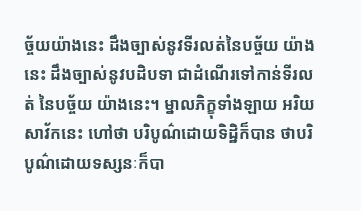ច្ច័យយ៉ាងនេះ ដឹងច្បាស់នូវទីរលត់នៃបច្ច័យ យ៉ាងនេះ ដឹងច្បាស់នូវបដិបទា ជាដំណើរទៅកាន់ទីរលត់ នៃបច្ច័យ យ៉ាងនេះ។ ម្នាលភិក្ខុទាំងឡាយ អរិយសាវ័កនេះ ហៅថា បរិបូណ៌ដោយទិដ្ឋិក៏បាន ថាបរិបូណ៌ដោយទស្សនៈក៏បា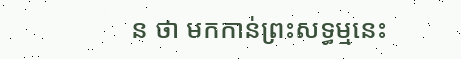ន ថា មកកាន់ព្រះសទ្ធម្មនេះ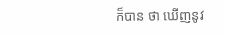ក៏បាន ថា ឃើញនូវ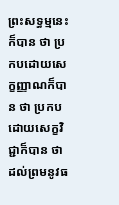ព្រះសទ្ធម្មនេះក៏បាន ថា ប្រកបដោយសេក្ខញ្ញាណក៏បាន ថា ប្រកបដោយសេក្ខវិជ្ជាក៏បាន ថា ដល់ព្រមនូវធ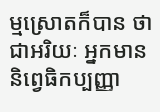ម្មស្រោតក៏បាន ថា ជាអរិយៈ អ្នកមាននិព្វេធិកប្បញ្ញា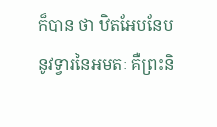ក៏បាន ថា ឋិតអែបនែប នូវទ្វារនៃអមតៈ គឺព្រះនិ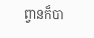ព្វានក៏បា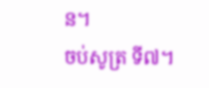ន។
ចប់សូត្រ ទី៧។